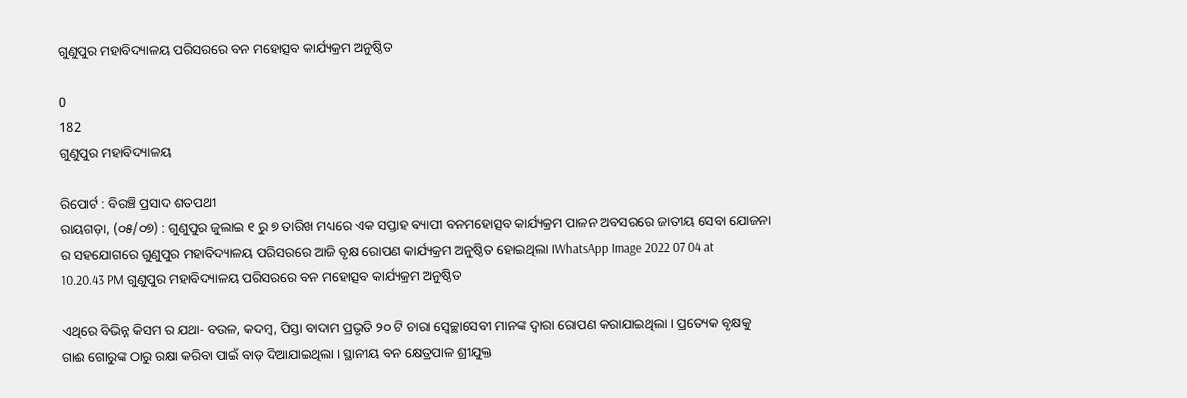ଗୁଣୁପୁର ମହାବିଦ୍ୟାଳୟ ପରିସରରେ ବନ ମହୋତ୍ସବ କାର୍ଯ୍ୟକ୍ରମ ଅନୁଷ୍ଠିତ

0
182
ଗୁଣୁପୁର ମହାବିଦ୍ୟାଳୟ

ରିପୋର୍ଟ : ବିରଞ୍ଚି ପ୍ରସାଦ ଶତପଥୀ
ରାୟଗଡ଼ା, (୦୫/୦୭) : ଗୁଣୁପୁର ଜୁଲାଇ ୧ ରୁ ୭ ତାରିଖ ମଧ୍ୟରେ ଏକ ସପ୍ତାହ ଵ୍ୟାପୀ ବନମହୋତ୍ସବ କାର୍ଯ୍ୟକ୍ରମ ପାଳନ ଅବସରରେ ଜାତୀୟ ସେବା ଯୋଜନା ର ସହଯୋଗରେ ଗୁଣୁପୁର ମହାବିଦ୍ୟାଳୟ ପରିସରରେ ଆଜି ବୃକ୍ଷ ରୋପଣ କାର୍ଯ୍ୟକ୍ରମ ଅନୁଷ୍ଠିତ ହୋଇଥିଲା ।WhatsApp Image 2022 07 04 at 10.20.43 PM ଗୁଣୁପୁର ମହାବିଦ୍ୟାଳୟ ପରିସରରେ ବନ ମହୋତ୍ସବ କାର୍ଯ୍ୟକ୍ରମ ଅନୁଷ୍ଠିତ

ଏଥିରେ ବିଭିନ୍ନ କିସମ ର ଯଥା- ବଉଳ, କଦମ୍ବ, ପିସ୍ତା ବାଦାମ ପ୍ରଭୃତି ୨୦ ଟି ଚାରା ସ୍ୱେଚ୍ଛାସେବୀ ମାନଙ୍କ ଦ୍ୱାରା ରୋପଣ କରାଯାଇଥିଲା । ପ୍ରତ୍ୟେକ ବୃକ୍ଷକୁ ଗାଈ ଗୋରୁଙ୍କ ଠାରୁ ରକ୍ଷା କରିବା ପାଇଁ ବାଡ଼ ଦିଆଯାଇଥିଲା । ସ୍ଥାନୀୟ ବନ କ୍ଷେତ୍ରପାଳ ଶ୍ରୀଯୁକ୍ତ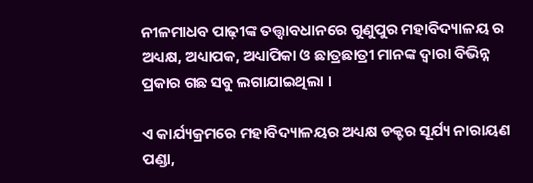ନୀଳମାଧବ ପାଢ଼ୀଙ୍କ ତତ୍ତ୍ୱାବଧାନରେ ଗୁଣୁପୁର ମହାବିଦ୍ୟାଳୟ ର ଅଧ୍ୟକ୍ଷ, ଅଧ୍ୟାପକ, ଅଧ୍ୟାପିକା ଓ ଛାତ୍ରଛାତ୍ରୀ ମାନଙ୍କ ଦ୍ୱାରା ବିଭିନ୍ନ ପ୍ରକାର ଗଛ ସବୁ ଲଗାଯାଇଥିଲା ।

ଏ କାର୍ଯ୍ୟକ୍ରମରେ ମହାବିଦ୍ୟାଳୟର ଅଧ୍ୟକ୍ଷ ଡକ୍ଟର ସୂର୍ଯ୍ୟ ନାରାୟଣ ପଣ୍ଡା,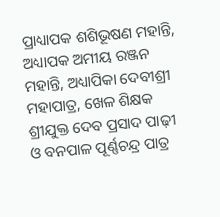ପ୍ରାଧ୍ୟାପକ ଶଶିଭୂଷଣ ମହାନ୍ତି, ଅଧ୍ୟାପକ ଅମୀୟ ରଞ୍ଜନ ମହାନ୍ତି, ଅଧ୍ୟାପିକା ଦେବୀଶ୍ରୀ ମହାପାତ୍ର, ଖେଳ ଶିକ୍ଷକ ଶ୍ରୀଯୁକ୍ତ ଦେବ ପ୍ରସାଦ ପାଢ଼ୀ ଓ ବନପାଳ ପୂର୍ଣ୍ଣଚନ୍ଦ୍ର ପାତ୍ର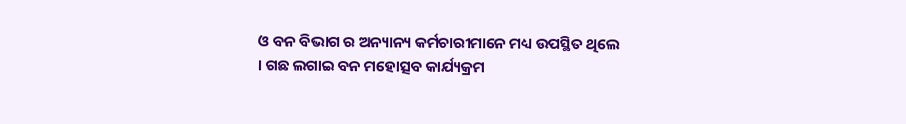ଓ ବନ ବିଭାଗ ର ଅନ୍ୟାନ୍ୟ କର୍ମଚାରୀମାନେ ମଧ୍ୟ ଉପସ୍ଥିତ ଥିଲେ । ଗଛ ଲଗାଇ ବନ ମହୋତ୍ସବ କାର୍ଯ୍ୟକ୍ରମ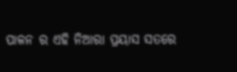ପାଳନ ର ଏହି ନିଆରା ପ୍ରୟାସ ସତରେ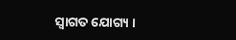ସ୍ୱାଗତ ଯୋଗ୍ୟ ।